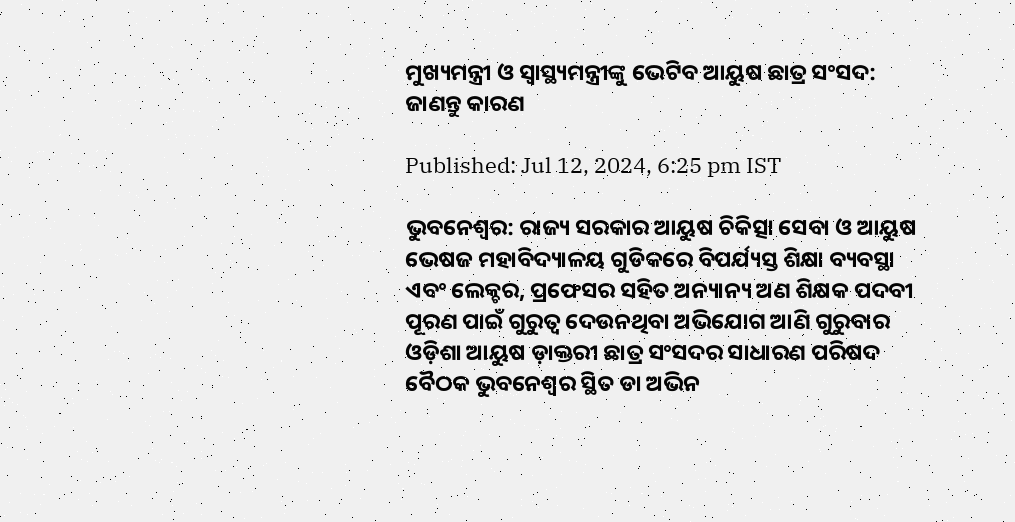ମୁଖ୍ୟମନ୍ତ୍ରୀ ଓ ସ୍ୱାସ୍ଥ୍ୟମନ୍ତ୍ରୀଙ୍କୁ ଭେଟିବ ଆୟୁଷ ଛାତ୍ର ସଂସଦ: ଜାଣନ୍ତୁ କାରଣ

Published: Jul 12, 2024, 6:25 pm IST

ଭୁବନେଶ୍ଵର: ରାଜ୍ୟ ସରକାର ଆୟୁଷ ଚିକିତ୍ସା ସେବା ଓ ଆୟୁଷ ଭେଷଜ ମହାବିଦ୍ୟାଳୟ ଗୁଡିକରେ ବିପର୍ଯ୍ୟସ୍ତ ଶିକ୍ଷା ବ୍ୟବସ୍ଥା ଏବଂ ଲେକ୍ଚର, ପ୍ରଫେସର ସହିତ ଅନ୍ୟାନ୍ୟ ଅଣ ଶିକ୍ଷକ ପଦବୀ ପୂରଣ ପାଇଁ ଗୁରୁତ୍ୱ ଦେଉନଥିବା ଅଭିଯୋଗ ଆଣି ଗୁରୁବାର ଓଡ଼ିଶା ଆୟୁଷ ଡ଼ାକ୍ତରୀ ଛାତ୍ର ସଂସଦର ସାଧାରଣ ପରିଷଦ ବୈଠକ ଭୁବନେଶ୍ୱର ସ୍ଥିତ ଡା ଅଭିନ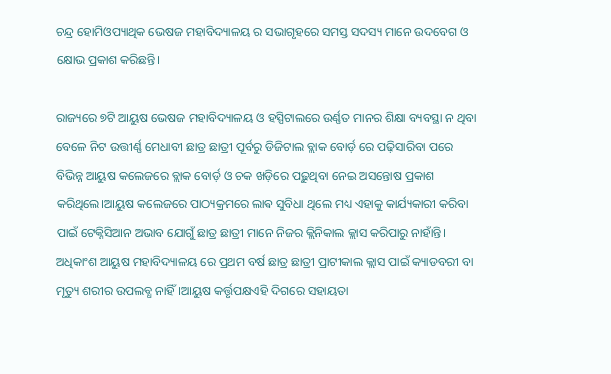ଚନ୍ଦ୍ର ହୋମିଓପ୍ୟାଥିକ ଭେଷଜ ମହାବିଦ୍ୟାଳୟ ର ସଭାଗୃହରେ ସମସ୍ତ ସଦସ୍ୟ ମାନେ ଉଦବେଗ ଓ କ୍ଷୋଭ ପ୍ରକାଶ କରିଛନ୍ତି।

ରାଜ୍ୟରେ ୭ଟି ଆୟୁଷ ଭେଷଜ ମହାବିଦ୍ୟାଳୟ ଓ ହସ୍ପିଟାଲରେ ଉର୍ଣ୍ଣତ ମାନର ଶିକ୍ଷା ବ୍ୟବସ୍ଥା ନ ଥିବା ବେଳେ ନିଟ ଉତ୍ତୀର୍ଣ୍ଣ ମେଧାବୀ ଛାତ୍ର ଛାତ୍ରୀ ପୂର୍ବରୁ ଡିଜିଟାଲ ବ୍ଲାକ ବୋର୍ଡ଼ ରେ ପଢ଼ିସାରିବା ପରେ ବିଭିନ୍ନ ଆୟୁଷ କଲେଜରେ ବ୍ଲାକ ବୋର୍ଡ଼ ଓ ଚକ ଖଡ଼ିରେ ପଢ଼ୁଥିବା ନେଇ ଅସନ୍ତୋଷ ପ୍ରକାଶ କରିଥିଲେ।ଆୟୁଷ କଲେଜରେ ପାଠ୍ୟକ୍ରମରେ ଲାଵ ସୁବିଧା ଥିଲେ ମଧ୍ୟ ଏହାକୁ କାର୍ଯ୍ୟକାରୀ କରିବା ପାଇଁ ଟେକ୍ନିସିଆନ ଅଭାବ ଯୋଗୁଁ ଛାତ୍ର ଛାତ୍ରୀ ମାନେ ନିଜର କ୍ଲିନିକାଲ କ୍ଲାସ କରିପାରୁ ନାହାଁନ୍ତି। ଅଧିକାଂଶ ଆୟୁଷ ମହାବିଦ୍ୟାଳୟ ରେ ପ୍ରଥମ ବର୍ଷ ଛାତ୍ର ଛାତ୍ରୀ ପ୍ରାଟୀକାଲ କ୍ଲାସ ପାଇଁ କ୍ୟାଡବରୀ ବା ମୃତ୍ୟୁ ଶରୀର ଉପଲବ୍ଧ ନାହିଁ।ଆୟୁଷ କର୍ତ୍ତୃପକ୍ଷଏହି ଦିଗରେ ସହାୟତା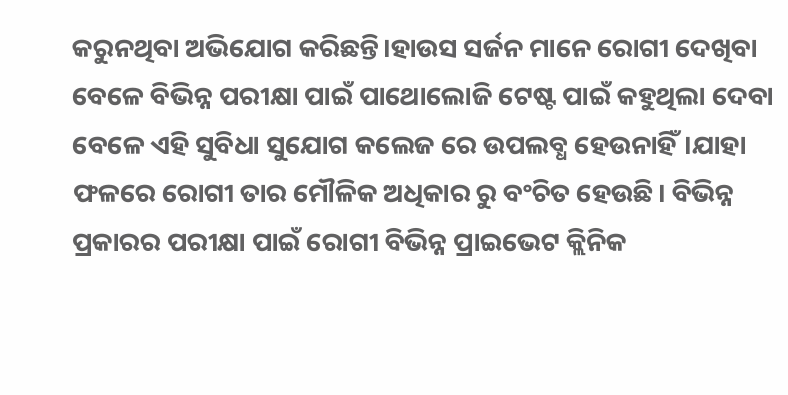କରୁନଥିବା ଅଭିଯୋଗ କରିଛନ୍ତି।ହାଉସ ସର୍ଜନ ମାନେ ରୋଗୀ ଦେଖିବା ବେଳେ ବିଭିନ୍ନ ପରୀକ୍ଷା ପାଇଁ ପାଥୋଲୋଜି ଟେଷ୍ଟ ପାଇଁ କହୁଥିଲା ଦେବା ବେଳେ ଏହି ସୁବିଧା ସୁଯୋଗ କଲେଜ ରେ ଉପଲବ୍ଧ ହେଉନାହିଁ।ଯାହା ଫଳରେ ରୋଗୀ ତାର ମୌଳିକ ଅଧିକାର ରୁ ବଂଚିତ ହେଉଛି। ବିଭିନ୍ନ ପ୍ରକାରର ପରୀକ୍ଷା ପାଇଁ ରୋଗୀ ବିଭିନ୍ନ ପ୍ରାଇଭେଟ କ୍ଲିନିକ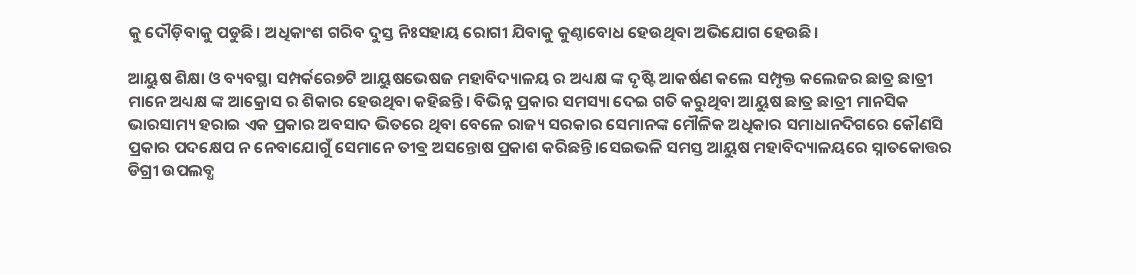କୁ ଦୌଡ଼ିବାକୁ ପଡୁଛି। ଅଧିକାଂଶ ଗରିବ ଦୁସ୍ତ ନିଃସହାୟ ରୋଗୀ ଯିବାକୁ କୁଣ୍ଠାବୋଧ ହେଉଥିବା ଅଭିଯୋଗ ହେଉଛି।

ଆୟୁଷ ଶିକ୍ଷା ଓ ବ୍ୟବସ୍ଥା ସମ୍ପର୍କରେ୭ଟି ଆୟୁଷଭେଷଜ ମହାବିଦ୍ୟାଳୟ ର ଅଧ୍ୟକ୍ଷ ଙ୍କ ଦୃଷ୍ଟି ଆକର୍ଷଣ କଲେ ସମ୍ପୃକ୍ତ କଲେଜର ଛାତ୍ର ଛାତ୍ରୀ ମାନେ ଅଧ୍ୟକ୍ଷ ଙ୍କ ଆକ୍ରୋସ ର ଶିକାର ହେଉଥିବା କହିଛନ୍ତି। ବିଭିନ୍ନ ପ୍ରକାର ସମସ୍ୟା ଦେଇ ଗତି କରୁଥିବା ଆୟୁଷ ଛାତ୍ର ଛାତ୍ରୀ ମାନସିକ ଭାରସାମ୍ୟ ହରାଇ ଏକ ପ୍ରକାର ଅବସାଦ ଭିତରେ ଥିବା ବେଳେ ରାଜ୍ୟ ସରକାର ସେମାନଙ୍କ ମୌଳିକ ଅଧିକାର ସମାଧାନଦିଗରେ କୌଣସି ପ୍ରକାର ପଦକ୍ଷେପ ନ ନେବାଯୋଗୁଁ ସେମାନେ ତୀଵ୍ର ଅସନ୍ତୋଷ ପ୍ରକାଶ କରିଛନ୍ତି।ସେଇଭଳି ସମସ୍ତ ଆୟୁଷ ମହାବିଦ୍ୟାଳୟରେ ସ୍ନାତକୋତ୍ତର ଡିଗ୍ରୀ ଉପଲବ୍ଧ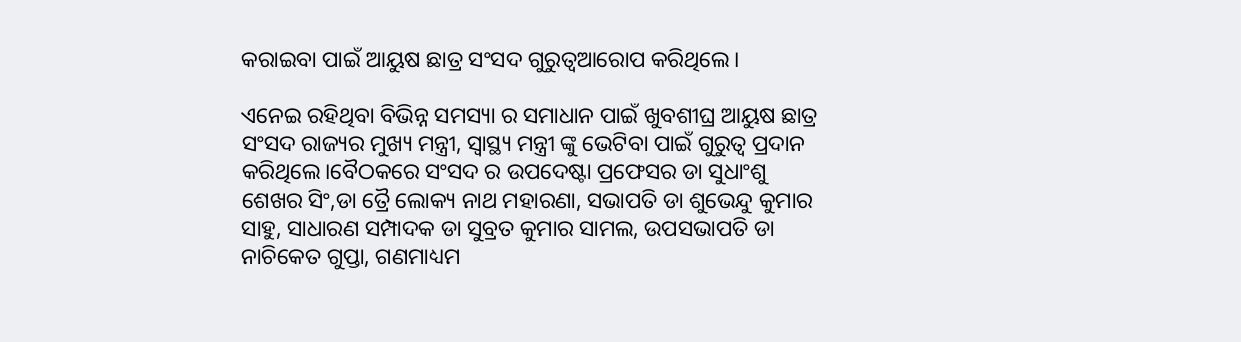କରାଇବା ପାଇଁ ଆୟୁଷ ଛାତ୍ର ସଂସଦ ଗୁରୁତ୍ୱଆରୋପ କରିଥିଲେ।

ଏନେଇ ରହିଥିବା ବିଭିନ୍ନ ସମସ୍ୟା ର ସମାଧାନ ପାଇଁ ଖୁବଶୀଘ୍ର ଆୟୁଷ ଛାତ୍ର ସଂସଦ ରାଜ୍ୟର ମୁଖ୍ୟ ମନ୍ତ୍ରୀ, ସ୍ୱାସ୍ଥ୍ୟ ମନ୍ତ୍ରୀ ଙ୍କୁ ଭେଟିବା ପାଇଁ ଗୁରୁତ୍ୱ ପ୍ରଦାନ କରିଥିଲେ।ବୈଠକରେ ସଂସଦ ର ଉପଦେଷ୍ଟା ପ୍ରଫେସର ଡା ସୁଧାଂଶୁ ଶେଖର ସିଂ,ଡା ତ୍ରୈ ଲୋକ୍ୟ ନାଥ ମହାରଣା, ସଭାପତି ଡା ଶୁଭେନ୍ଦୁ କୁମାର ସାହୁ, ସାଧାରଣ ସମ୍ପାଦକ ଡା ସୁବ୍ରତ କୁମାର ସାମଲ, ଉପସଭାପତି ଡା ନାଚିକେତ ଗୁପ୍ତା, ଗଣମାଧ୍ୟମ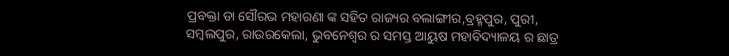ପ୍ରବକ୍ତା ଡା ସୌରଭ ମହାରଣା ଙ୍କ ସହିତ ରାଜ୍ୟର ବଲାଙ୍ଗୀର,ବ୍ରହ୍ମପୁର, ପୁରୀ, ସମ୍ବଲପୁର, ରାଉରକେଲା, ଭୁବନେଶ୍ୱର ର ସମସ୍ତ ଆୟୁଷ ମହାବିଦ୍ୟାଳୟ ର ଛାତ୍ର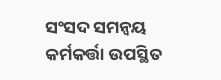ସଂସଦ ସମନ୍ୱୟ କର୍ମକର୍ତ୍ତା ଉପସ୍ଥିତ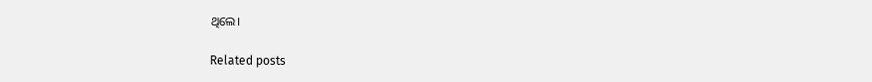ଥିଲେ।

Related posts